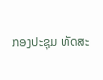ກອງປະຊຸມ ທັດສະ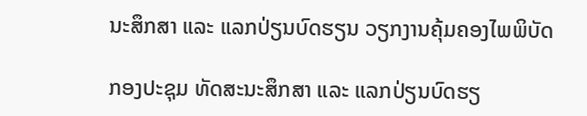ນະສຶກສາ ແລະ ແລກປ່ຽນບົດຮຽນ ວຽກງານຄຸ້ມຄອງໄພພິບັດ

ກອງປະຊຸມ ທັດສະນະສຶກສາ ແລະ ແລກປ່ຽນບົດຮຽ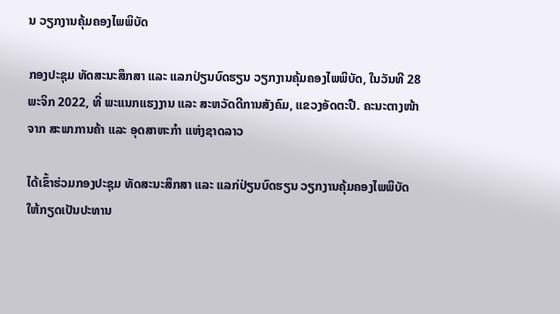ນ ວຽກງານຄຸ້ມຄອງໄພພິບັດ

ກອງປະຊຸມ ທັດສະນະສຶກສາ ແລະ ແລກປ່ຽນບົດຮຽນ ວຽກງານຄຸ້ມຄອງໄພພິບັດ, ໃນວັນທີ 28 ພະຈິກ 2022, ທີ່ ພະແນກແຮງງານ ແລະ ສະຫວັດດີການສັງຄົມ, ແຂວງອັດຕະປື. ຄະນະຕາງໜ້າຈາກ ສະພາການຄ້າ ແລະ ອຸດສາຫະກຳ ແຫ່ງຊາດລາວ

ໄດ້ເຂົ້າຮ່ວມກອງປະຊຸມ ທັດສະນະສຶກສາ ແລະ ແລກ່ປ່ຽນບົດຮຽນ ວຽກງານຄຸ້ມຄອງໄພພິບັດ ໃຫ້ກຽດເປັນປະທານ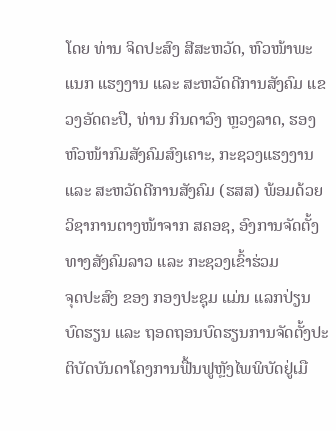ໂດຍ ທ່ານ ຈິດປະສົງ ສີສະຫວັດ, ຫົວໜ້າພະແນກ ແຮງງານ ແລະ ສະຫວັດດີການສັງຄົມ ແຂວງອັດຕະປື, ທ່ານ ກິນດາວົງ ຫຼວງລາດ, ຮອງຫົວໜ້າກົມສັງຄົມສົງເຄາະ, ກະຊວງແຮງງານ ແລະ ສະຫວັດດີການສັງຄົມ (ຮສສ) ພ້ອມດ້ວຍວິຊາການຕາງໜ້າຈາກ ສຄອຊ, ອົງການຈັດຕັ້ງທາງສັງຄົມລາວ ແລະ ກະຊວງເຂົ້າຮ່ວມ
ຈຸດປະສົງ ຂອງ ກອງປະຊຸມ ແມ່ນ ແລກປ່ຽນບົດຮຽນ ແລະ ຖອດຖອນບົດຮຽນການຈັດຕັ້ງປະຕິບັດບັນດາໂຄງການຟື້ນຟູຫຼັງໄພພິບັດຢູ່ເມື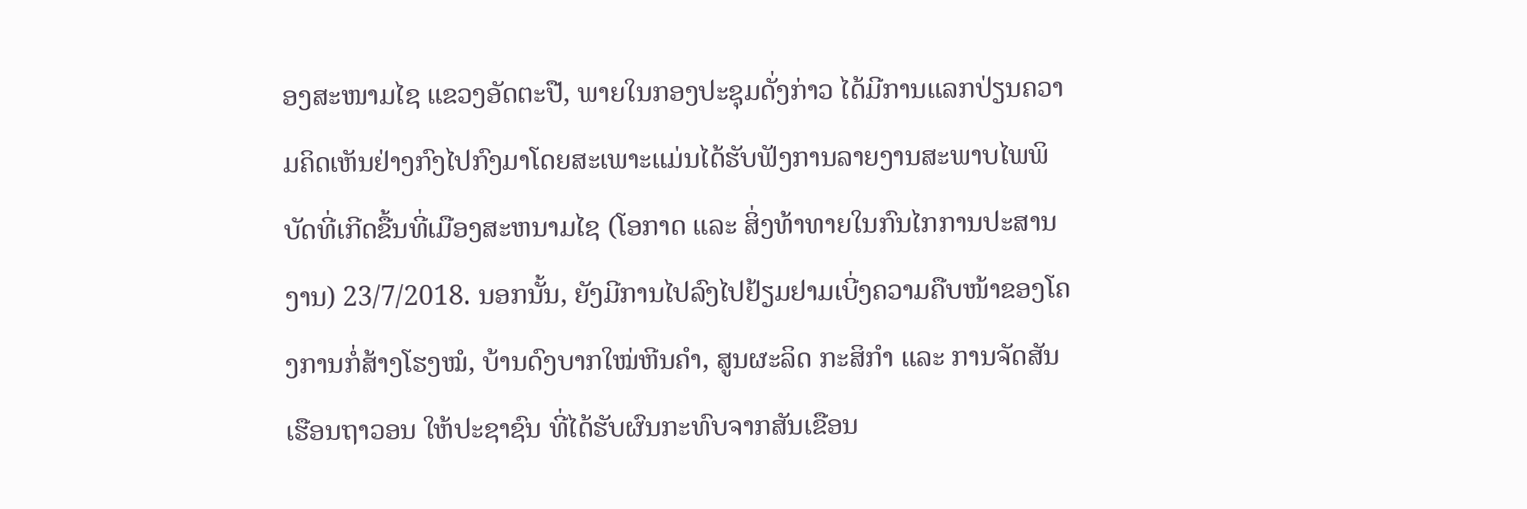ອງສະໜາມໄຊ ແຂວງອັດຕະປື, ພາຍໃນກອງປະຊຸມດັ່ງກ່າວ ໄດ້ມີການແລກປ່ຽນຄວາມຄິດເຫັນຢ່າງກົງໄປກົງມາໂດຍສະເພາະແມ່ນໄດ້ຮັບຟັງການລາຍງານສະພາບໄພພິບັດທີ່ເກີດຂື້ນທີ່ເມືອງສະຫນາມໄຊ (ໂອກາດ ແລະ ສິ່ງທ້າທາຍໃນກົນໄກການປະສານງານ) 23/7/2018. ນອກນັ້ນ, ຍັງມີການໄປລົງໄປຢ້ຽມຢາມເບີ່ງຄວາມຄືບໜ້າຂອງໂຄງການກໍ່ສ້າງໂຮງໝໍ, ບ້ານດົງບາກໃໝ່ຫີນຄຳ, ສູນຜະລິດ ກະສິກຳ ແລະ ການຈັດສັນເຮືອນຖາວອນ ໃຫ້ປະຊາຊົນ ທີ່ໄດ້ຮັບຜົນກະທົບຈາກສັນເຂືອນ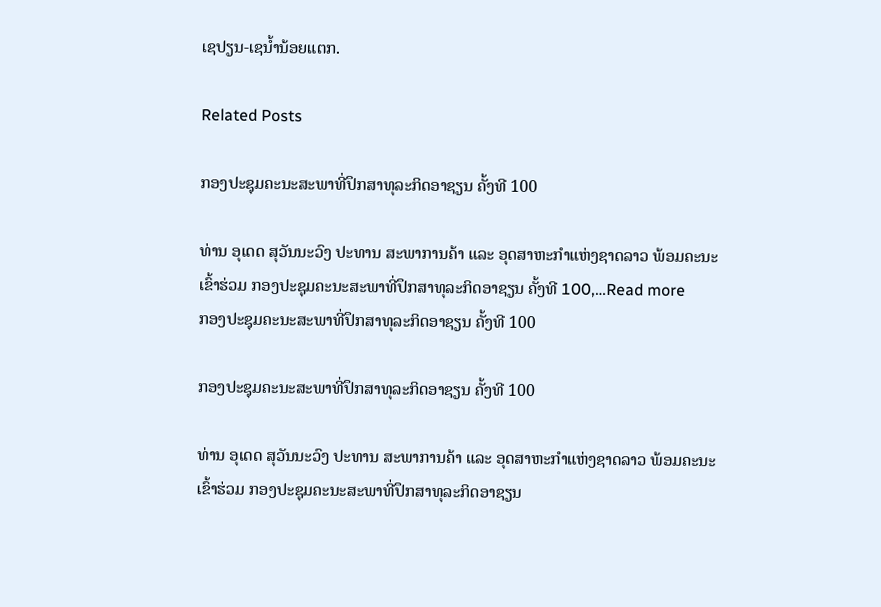ເຊປຽນ-ເຊນ້ຳນ້ອຍແຕກ.

Related Posts

ກອງປະຊຸມຄະນະສະພາທີ່ປຶກສາທຸລະກິດອາຊຽນ ຄັ້ງທີ 100

ທ່ານ ອຸເດດ ສຸວັນນະວົງ ປະທານ ສະພາການຄ້າ ແລະ ອຸດສາຫະກຳແຫ່ງຊາດລາວ ພ້ອມຄະນະ ເຂົ້າຮ່ວມ ກອງປະຊຸມຄະນະສະພາທີ່ປຶກສາທຸລະກິດອາຊຽນ ຄັ້ງທີ 100,…Read more
ກອງປະຊຸມຄະນະສະພາທີ່ປຶກສາທຸລະກິດອາຊຽນ ຄັ້ງທີ 100

ກອງປະຊຸມຄະນະສະພາທີ່ປຶກສາທຸລະກິດອາຊຽນ ຄັ້ງທີ 100

ທ່ານ ອຸເດດ ສຸວັນນະວົງ ປະທານ ສະພາການຄ້າ ແລະ ອຸດສາຫະກຳແຫ່ງຊາດລາວ ພ້ອມຄະນະ ເຂົ້າຮ່ວມ ກອງປະຊຸມຄະນະສະພາທີ່ປຶກສາທຸລະກິດອາຊຽນ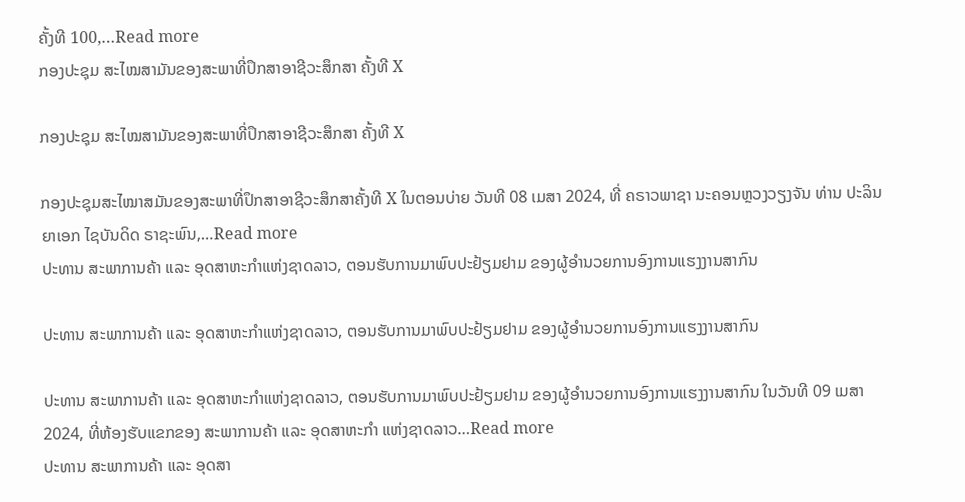ຄັ້ງທີ 100,…Read more
ກອງປະຊຸມ ສະໄໝສາມັນຂອງສະພາທີ່ປຶກສາອາຊີວະສຶກສາ ຄັ້ງທີ X

ກອງປະຊຸມ ສະໄໝສາມັນຂອງສະພາທີ່ປຶກສາອາຊີວະສຶກສາ ຄັ້ງທີ X

ກອງປະຊຸມສະໄໝາສມັນຂອງສະພາທີ່ປຶກສາອາຊີວະສຶກສາຄັ້ງທີ X ໃນຕອນບ່າຍ ວັນທີ 08 ເມສາ 2024, ທີ່ ຄຣາວພາຊາ ນະຄອນຫຼວງວຽງຈັນ ທ່ານ ປະລິນຍາເອກ ໄຊບັນດິດ ຣາຊະພົນ,…Read more
ປະທານ ສະພາການຄ້າ ແລະ ອຸດສາຫະກຳແຫ່ງຊາດລາວ, ຕອນຮັບການມາພົບປະຢ້ຽມຢາມ ຂອງຜູ້ອຳນວຍການອົງການແຮງງານສາກົນ

ປະທານ ສະພາການຄ້າ ແລະ ອຸດສາຫະກຳແຫ່ງຊາດລາວ, ຕອນຮັບການມາພົບປະຢ້ຽມຢາມ ຂອງຜູ້ອຳນວຍການອົງການແຮງງານສາກົນ

ປະທານ ສະພາການຄ້າ ແລະ ອຸດສາຫະກຳແຫ່ງຊາດລາວ, ຕອນຮັບການມາພົບປະຢ້ຽມຢາມ ຂອງຜູ້ອຳນວຍການອົງການແຮງງານສາກົນ ໃນວັນທີ 09 ເມສາ 2024, ທີ່ຫ້ອງຮັບແຂກຂອງ ສະພາການຄ້າ ແລະ ອຸດສາຫະກຳ ແຫ່ງຊາດລາວ…Read more
ປະທານ ສະພາການຄ້າ ແລະ ອຸດສາ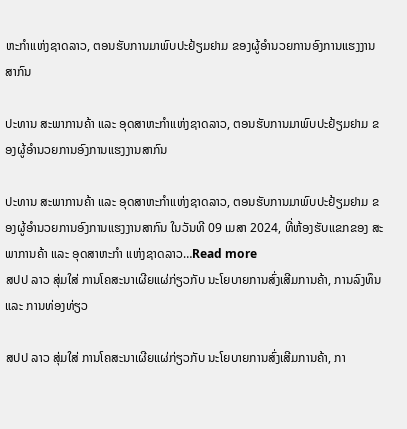ຫະກຳແຫ່ງຊາດລາວ, ຕອນຮັບການມາພົບປະຢ້ຽມຢາມ ຂອງຜູ້ອຳນວຍການອົງການແຮງງານສາກົນ

ປະທານ ສະພາການຄ້າ ແລະ ອຸດສາຫະກຳແຫ່ງຊາດລາວ, ຕອນຮັບການມາພົບປະຢ້ຽມຢາມ ຂອງຜູ້ອຳນວຍການອົງການແຮງງານສາກົນ

ປະທານ ສະພາການຄ້າ ແລະ ອຸດສາຫະກຳແຫ່ງຊາດລາວ, ຕອນຮັບການມາພົບປະຢ້ຽມຢາມ ຂອງຜູ້ອຳນວຍການອົງການແຮງງານສາກົນ ໃນວັນທີ 09 ເມສາ 2024, ທີ່ຫ້ອງຮັບແຂກຂອງ ສະພາການຄ້າ ແລະ ອຸດສາຫະກຳ ແຫ່ງຊາດລາວ…Read more
ສປປ ລາວ ສຸ່ມໃສ່ ການໂຄສະນາເຜີຍແຜ່ກ່ຽວກັບ ນະໂຍບາຍການສົ່ງເສີມການຄ້າ, ການລົງທຶນ ແລະ ການທ່ອງທ່ຽວ

ສປປ ລາວ ສຸ່ມໃສ່ ການໂຄສະນາເຜີຍແຜ່ກ່ຽວກັບ ນະໂຍບາຍການສົ່ງເສີມການຄ້າ, ກາ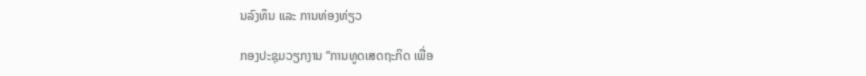ນລົງທຶນ ແລະ ການທ່ອງທ່ຽວ

ກອງປະຊຸມວຽກງານ ”ການທູດເສດຖະກິດ ເພື່ອ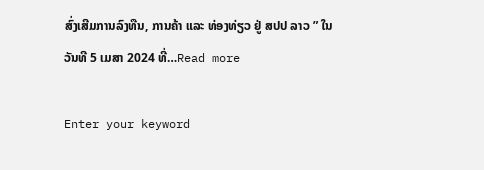ສົ່ງເສີມການລົງທືນ, ການຄ້າ ແລະ ທ່ອງທ່ຽວ ຢູ່ ສປປ ລາວ ” ໃນວັນທີ 5 ເມສາ 2024 ທີ່…Read more

Enter your keyword